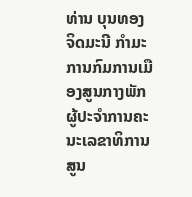ທ່ານ ບຸນທອງ ຈິດມະນີ ກໍາມະການກົມການເມືອງສູນກາງພັກ ຜູ້ປະຈໍາການຄະນະເລຂາທິການສູນ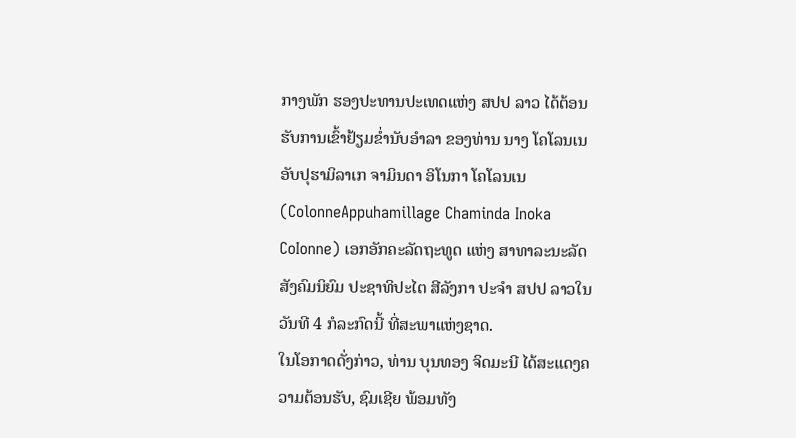ກາງພັກ ຮອງປະທານປະເທດແຫ່ງ ສປປ ລາວ ໄດ້ຕ້ອນຮັບການເຂົ້າຢ້ຽມຂໍ່ານັບອໍາລາ ຂອງທ່ານ ນາງ ໂຄໂລນເນອັບປຸຮາມິລາເກ ຈາມິນດາ ອິໂນກາ ໂຄໂລນເນ (ColonneAppuhamillage Chaminda Inoka CoIonne) ເອກອັກຄະລັດຖະທູດ ແຫ່ງ ສາທາລະນະລັດສັງຄົມນິຍົມ ປະຊາທິປະໄຕ ສີລັງກາ ປະຈໍາ ສປປ ລາວໃນວັນທີ 4 ກໍລະກົດນີ້ ທີ່ສະພາແຫ່ງຊາດ.
ໃນໂອກາດດັ່ງກ່າວ, ທ່ານ ບຸນທອງ ຈິດມະນີ ໄດ້ສະແດງຄວາມຕ້ອນຮັບ, ຊົມເຊີຍ ພ້ອມທັງ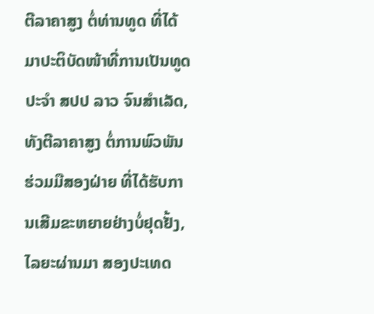ຕີລາຄາສູງ ຕໍ່ທ່ານທູດ ທີ່ໄດ້ມາປະຕິບັດໜ້າທີ່ການເປັນທູດ ປະຈໍາ ສປປ ລາວ ຈົນສໍາເລັດ, ທັງຕີລາຄາສູງ ຕໍ່ການພົວພັນຮ່ວມມືສອງຝ່າຍ ທີ່ໄດ້ຮັບການເສີມຂະຫຍາຍຢ່າງບໍ່ຢຸດຢັ້ງ, ໄລຍະຜ່ານມາ ສອງປະເທດ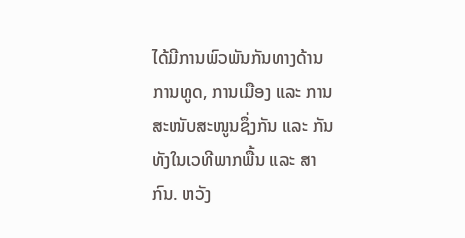ໄດ້ມີການພົວພັນກັນທາງດ້ານການທູດ, ການເມືອງ ແລະ ການສະໜັບສະໜູນຊຶ່ງກັນ ແລະ ກັນ ທັງໃນເວທີພາກພື້ນ ແລະ ສາກົນ. ຫວັງ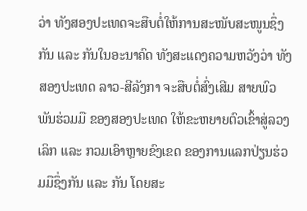ວ່າ ທັງສອງປະເທດຈະສືບຕໍ່ໃຫ້ການສະໜັບສະໜູນຊຶ່ງກັນ ແລະ ກັນໃນອະນາຄົດ ທັງສະແດງຄວາມຫວັງວ່າ ທັງສອງປະເທດ ລາວ-ສີລັງກາ ຈະສືບຕໍ່ສົ່ງເສີມ ສາຍພົວພັນຮ່ວມມື ຂອງສອງປະເທດ ໃຫ້ຂະຫຍາຍຕົວເຂົ້າສູ່ລວງເລິກ ແລະ ກວມເອົາຫຼາຍຂົງເຂດ ຂອງການແລກປ່ຽນຮ່ວມມືຊຶ່ງກັນ ແລະ ກັນ ໂດຍສະ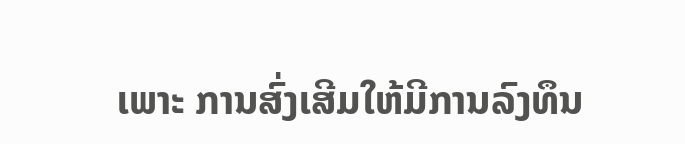ເພາະ ການສົ່ງເສີມໃຫ້ມີການລົງທຶນ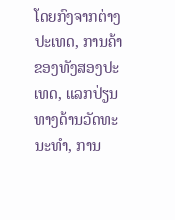ໂດຍກົງຈາກຕ່າງປະເທດ, ການຄ້າ ຂອງທັງສອງປະເທດ, ແລກປ່ຽນທາງດ້ານວັດທະນະທໍາ, ການ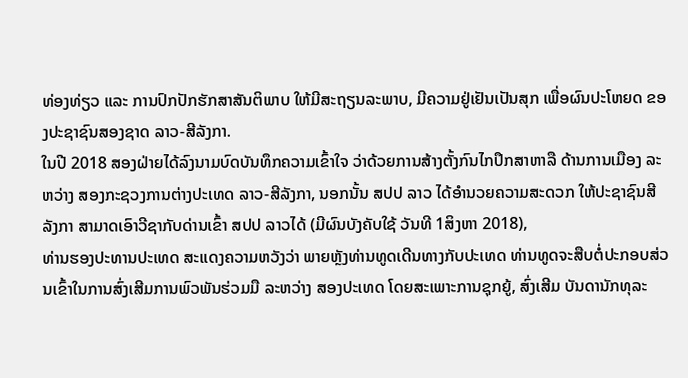ທ່ອງທ່ຽວ ແລະ ການປົກປັກຮັກສາສັນຕິພາບ ໃຫ້ມີສະຖຽນລະພາບ, ມີຄວາມຢູ່ເຢັນເປັນສຸກ ເພື່ອຜົນປະໂຫຍດ ຂອງປະຊາຊົນສອງຊາດ ລາວ-ສີລັງກາ.
ໃນປີ 2018 ສອງຝ່າຍໄດ້ລົງນາມບົດບັນທຶກຄວາມເຂົ້າໃຈ ວ່າດ້ວຍການສ້າງຕັ້ງກົນໄກປຶກສາຫາລື ດ້ານການເມືອງ ລະຫວ່າງ ສອງກະຊວງການຕ່າງປະເທດ ລາວ-ສີລັງກາ, ນອກນັ້ນ ສປປ ລາວ ໄດ້ອໍານວຍຄວາມສະດວກ ໃຫ້ປະຊາຊົນສີລັງກາ ສາມາດເອົາວີຊາກັບດ່ານເຂົ້າ ສປປ ລາວໄດ້ (ມີຜົນບັງຄັບໃຊ້ ວັນທີ 1ສິງຫາ 2018),
ທ່ານຮອງປະທານປະເທດ ສະແດງຄວາມຫວັງວ່າ ພາຍຫຼັງທ່ານທູດເດີນທາງກັບປະເທດ ທ່ານທູດຈະສືບຕໍ່ປະກອບສ່ວນເຂົ້າໃນການສົ່ງເສີມການພົວພັນຮ່ວມມື ລະຫວ່າງ ສອງປະເທດ ໂດຍສະເພາະການຊຸກຍູ້, ສົ່ງເສີມ ບັນດານັກທຸລະ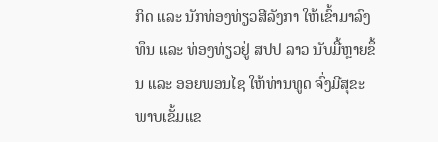ກິດ ແລະ ນັກທ່ອງທ່ຽວສີລັງກາ ໃຫ້ເຂົ້າມາລົງທຶນ ແລະ ທ່ອງທ່ຽວຢູ່ ສປປ ລາວ ນັບມື້ຫຼາຍຂຶ້ນ ແລະ ອອຍພອນໄຊ ໃຫ້ທ່ານທູດ ຈົ່ງມີສຸຂະພາບເຂັ້ມແຂ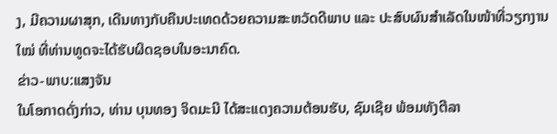ງ, ມີຄວາມຜາສຸກ, ເດີນທາງກັບຄືນປະເທດດ້ວຍຄວາມສະຫວັດດີພາບ ແລະ ປະສົບຜົນສໍາເລັດໃນໜ້າທີ່ວຽກງານໃໝ່ ທີ່ທ່ານທູດຈະໄດ້ຮັບຜິດຊອບໃນອະນາຄົດ.
ຂ່າວ-ພາບ:ແສງຈັນ
ໃນໂອກາດດັ່ງກ່າວ, ທ່ານ ບຸນທອງ ຈິດມະນີ ໄດ້ສະແດງຄວາມຕ້ອນຮັບ, ຊົມເຊີຍ ພ້ອມທັງຕີລາ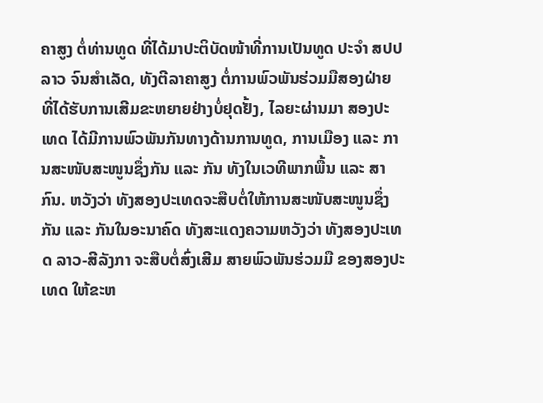ຄາສູງ ຕໍ່ທ່ານທູດ ທີ່ໄດ້ມາປະຕິບັດໜ້າທີ່ການເປັນທູດ ປະຈໍາ ສປປ ລາວ ຈົນສໍາເລັດ, ທັງຕີລາຄາສູງ ຕໍ່ການພົວພັນຮ່ວມມືສອງຝ່າຍ ທີ່ໄດ້ຮັບການເສີມຂະຫຍາຍຢ່າງບໍ່ຢຸດຢັ້ງ, ໄລຍະຜ່ານມາ ສອງປະເທດ ໄດ້ມີການພົວພັນກັນທາງດ້ານການທູດ, ການເມືອງ ແລະ ການສະໜັບສະໜູນຊຶ່ງກັນ ແລະ ກັນ ທັງໃນເວທີພາກພື້ນ ແລະ ສາກົນ. ຫວັງວ່າ ທັງສອງປະເທດຈະສືບຕໍ່ໃຫ້ການສະໜັບສະໜູນຊຶ່ງກັນ ແລະ ກັນໃນອະນາຄົດ ທັງສະແດງຄວາມຫວັງວ່າ ທັງສອງປະເທດ ລາວ-ສີລັງກາ ຈະສືບຕໍ່ສົ່ງເສີມ ສາຍພົວພັນຮ່ວມມື ຂອງສອງປະເທດ ໃຫ້ຂະຫ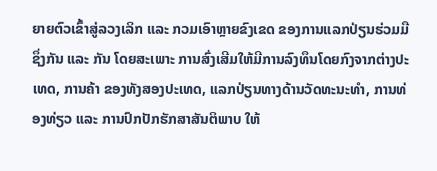ຍາຍຕົວເຂົ້າສູ່ລວງເລິກ ແລະ ກວມເອົາຫຼາຍຂົງເຂດ ຂອງການແລກປ່ຽນຮ່ວມມືຊຶ່ງກັນ ແລະ ກັນ ໂດຍສະເພາະ ການສົ່ງເສີມໃຫ້ມີການລົງທຶນໂດຍກົງຈາກຕ່າງປະເທດ, ການຄ້າ ຂອງທັງສອງປະເທດ, ແລກປ່ຽນທາງດ້ານວັດທະນະທໍາ, ການທ່ອງທ່ຽວ ແລະ ການປົກປັກຮັກສາສັນຕິພາບ ໃຫ້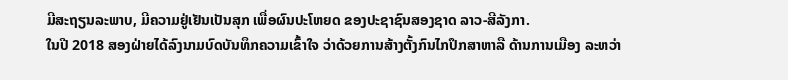ມີສະຖຽນລະພາບ, ມີຄວາມຢູ່ເຢັນເປັນສຸກ ເພື່ອຜົນປະໂຫຍດ ຂອງປະຊາຊົນສອງຊາດ ລາວ-ສີລັງກາ.
ໃນປີ 2018 ສອງຝ່າຍໄດ້ລົງນາມບົດບັນທຶກຄວາມເຂົ້າໃຈ ວ່າດ້ວຍການສ້າງຕັ້ງກົນໄກປຶກສາຫາລື ດ້ານການເມືອງ ລະຫວ່າ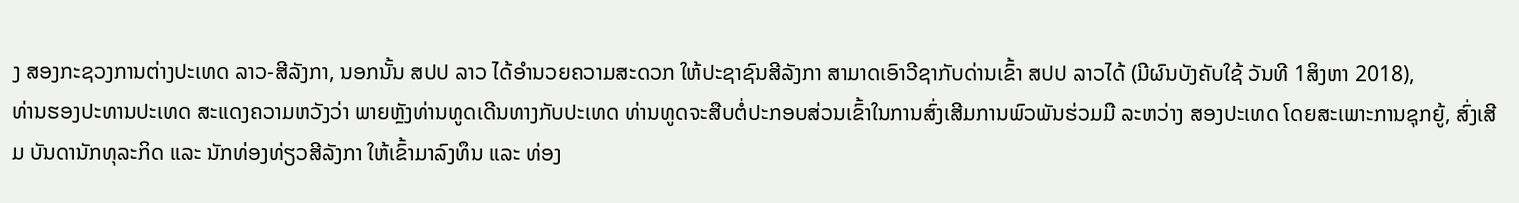ງ ສອງກະຊວງການຕ່າງປະເທດ ລາວ-ສີລັງກາ, ນອກນັ້ນ ສປປ ລາວ ໄດ້ອໍານວຍຄວາມສະດວກ ໃຫ້ປະຊາຊົນສີລັງກາ ສາມາດເອົາວີຊາກັບດ່ານເຂົ້າ ສປປ ລາວໄດ້ (ມີຜົນບັງຄັບໃຊ້ ວັນທີ 1ສິງຫາ 2018),
ທ່ານຮອງປະທານປະເທດ ສະແດງຄວາມຫວັງວ່າ ພາຍຫຼັງທ່ານທູດເດີນທາງກັບປະເທດ ທ່ານທູດຈະສືບຕໍ່ປະກອບສ່ວນເຂົ້າໃນການສົ່ງເສີມການພົວພັນຮ່ວມມື ລະຫວ່າງ ສອງປະເທດ ໂດຍສະເພາະການຊຸກຍູ້, ສົ່ງເສີມ ບັນດານັກທຸລະກິດ ແລະ ນັກທ່ອງທ່ຽວສີລັງກາ ໃຫ້ເຂົ້າມາລົງທຶນ ແລະ ທ່ອງ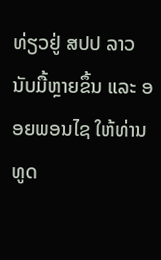ທ່ຽວຢູ່ ສປປ ລາວ ນັບມື້ຫຼາຍຂຶ້ນ ແລະ ອອຍພອນໄຊ ໃຫ້ທ່ານທູດ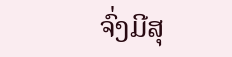ຈົ່ງມີສຸ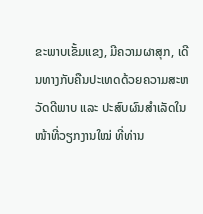ຂະພາບເຂັ້ມແຂງ, ມີຄວາມຜາສຸກ, ເດີນທາງກັບຄືນປະເທດດ້ວຍຄວາມສະຫວັດດີພາບ ແລະ ປະສົບຜົນສໍາເລັດໃນໜ້າທີ່ວຽກງານໃໝ່ ທີ່ທ່ານ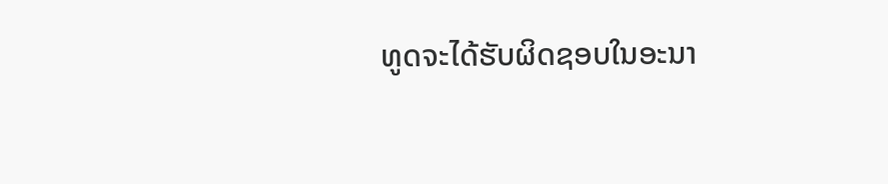ທູດຈະໄດ້ຮັບຜິດຊອບໃນອະນາ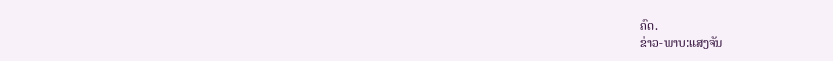ຄົດ.
ຂ່າວ-ພາບ:ແສງຈັນ